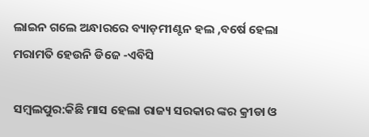ଲାଇନ ଗଲେ ଅନ୍ଧାରରେ ବ୍ୟାଡ଼ମୀଣ୍ଟନ ହଲ ,ବର୍ଷେ ହେଲା ମରାମତି ହେଉନି ଡିଜେ -ଏବିସି

ସମ୍ବଲପୁର:କିଛି ମାସ ହେଲା ରାଜ୍ୟ ସରକାର ଙ୍କର କ୍ରୀଡା ଓ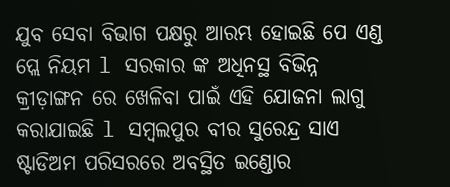ଯୁବ ସେବା ବିଭାଗ ପକ୍ଷରୁ ଆରମ୍ଭ ହୋଇଛି ପେ ଏଣ୍ଡ ପ୍ଲେ ନିୟମ l ସରକାର ଙ୍କ ଅଧିନସ୍ଥ ବିଭିନ୍ନ କ୍ରୀଡ଼ାଙ୍ଗନ ରେ ଖେଳିବା ପାଇଁ ଏହି ଯୋଜନା ଲାଗୁ କରାଯାଇଛି l ସମ୍ବଲପୁର ବୀର ସୁରେନ୍ଦ୍ର ସାଏ ଷ୍ଟାଡିଅମ ପରିସରରେ ଅବସ୍ଥିତ ଇଣ୍ଡୋର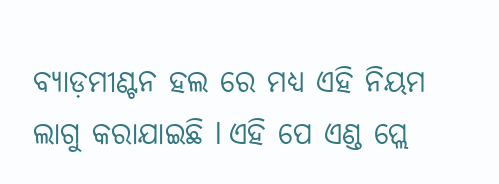ବ୍ୟାଡ଼ମୀଣ୍ଟନ ହଲ ରେ ମଧ୍ୟ ଏହି ନିୟମ ଲାଗୁ କରାଯାଇଛି l ଏହି ପେ ଏଣ୍ଡ ପ୍ଲେ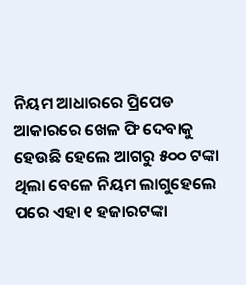ନିୟମ ଆଧାରରେ ପ୍ରିପେଡ ଆକାରରେ ଖେଳ ଫି ଦେବାକୁ ହେଉଛି ହେଲେ ଆଗରୁ ୫୦୦ ଟଙ୍କା ଥିଲା ବେଳେ ନିୟମ ଲାଗୁହେଲେ ପରେ ଏହା ୧ ହଜାରଟଙ୍କା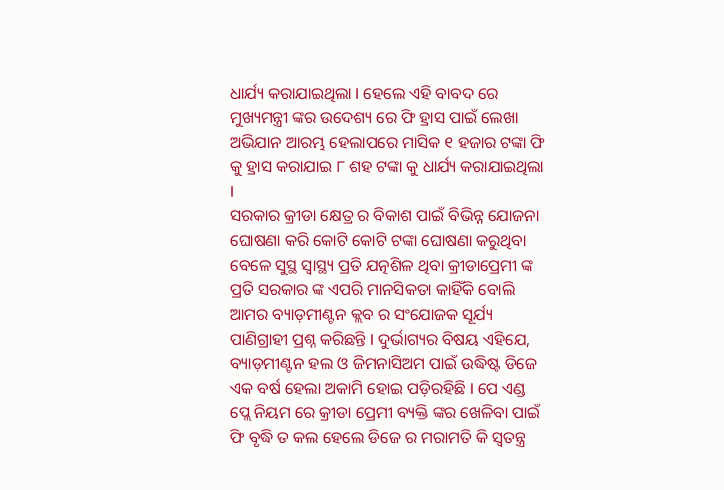ଧାର୍ଯ୍ୟ କରାଯାଇଥିଲା l ହେଲେ ଏହି ବାବଦ ରେ ମୁଖ୍ୟମନ୍ତ୍ରୀ ଙ୍କର ଉଦେଶ୍ୟ ରେ ଫି ହ୍ରାସ ପାଇଁ ଲେଖା ଅଭିଯାନ ଆରମ୍ଭ ହେଲାପରେ ମାସିକ ୧ ହଜାର ଟଙ୍କା ଫି କୁ ହ୍ରାସ କରାଯାଇ ୮ ଶହ ଟଙ୍କା କୁ ଧାର୍ଯ୍ୟ କରାଯାଇଥିଲା l
ସରକାର କ୍ରୀଡା କ୍ଷେତ୍ର ର ବିକାଶ ପାଇଁ ବିଭିନ୍ନ ଯୋଜନା ଘୋଷଣା କରି କୋଟି କୋଟି ଟଙ୍କା ଘୋଷଣା କରୁଥିବା ବେଳେ ସୁସ୍ଥ ସ୍ୱାସ୍ଥ୍ୟ ପ୍ରତି ଯତ୍ନଶିଳ ଥିବା କ୍ରୀଡାପ୍ରେମୀ ଙ୍କ ପ୍ରତି ସରକାର ଙ୍କ ଏପରି ମାନସିକତା କାହିଁକି ବୋଲି ଆମର ବ୍ୟାଡ଼ମୀଣ୍ଟନ କ୍ଲବ ର ସଂଯୋଜକ ସୂର୍ଯ୍ୟ ପାଣିଗ୍ରାହୀ ପ୍ରଶ୍ନ କରିଛନ୍ତି l ଦୁର୍ଭାଗ୍ୟର ବିଷୟ ଏହିଯେ, ବ୍ୟାଡ଼ମୀଣ୍ଟନ ହଲ ଓ ଜିମନାସିଅମ ପାଇଁ ଉଦ୍ଧିଷ୍ଟ ଡିଜେ ଏକ ବର୍ଷ ହେଲା ଅକାମି ହୋଇ ପଡ଼ିରହିଛି l ପେ ଏଣ୍ଡ ପ୍ଲେ ନିୟମ ରେ କ୍ରୀଡା ପ୍ରେମୀ ବ୍ୟକ୍ତି ଙ୍କର ଖେଳିବା ପାଇଁ ଫି ବୃଦ୍ଧି ତ କଲ ହେଲେ ଡିଜେ ର ମରାମତି କି ସ୍ୱତନ୍ତ୍ର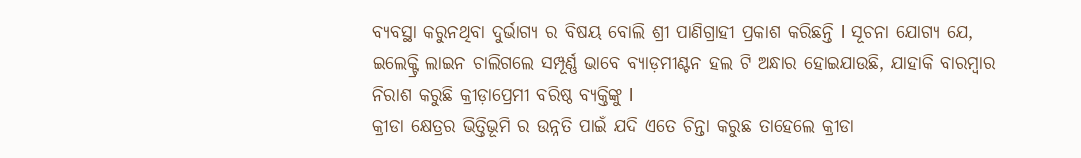ବ୍ୟବସ୍ଥା କରୁନଥିବା ଦୁର୍ଭାଗ୍ୟ ର ବିଷୟ ବୋଲି ଶ୍ରୀ ପାଣିଗ୍ରାହୀ ପ୍ରକାଶ କରିଛନ୍ତି l ସୂଚନା ଯୋଗ୍ୟ ଯେ, ଇଲେକ୍ଟ୍ରି ଲାଇନ ଚାଲିଗଲେ ସମ୍ପୂର୍ଣ୍ଣ ଭାବେ ବ୍ୟାଡ଼ମୀଣ୍ଟନ ହଲ ଟି ଅନ୍ଧାର ହୋଇଯାଉଛି, ଯାହାକି ବାରମ୍ବାର ନିରାଶ କରୁଛି କ୍ରୀଡ଼ାପ୍ରେମୀ ବରିଷ୍ଠ ବ୍ୟକ୍ତିଙ୍କୁ l
କ୍ରୀଡା କ୍ଷେତ୍ରର ଭିତ୍ତିଭୂମି ର ଉନ୍ନତି ପାଇଁ ଯଦି ଏତେ ଚିନ୍ତା କରୁଛ ତାହେଲେ କ୍ରୀଡା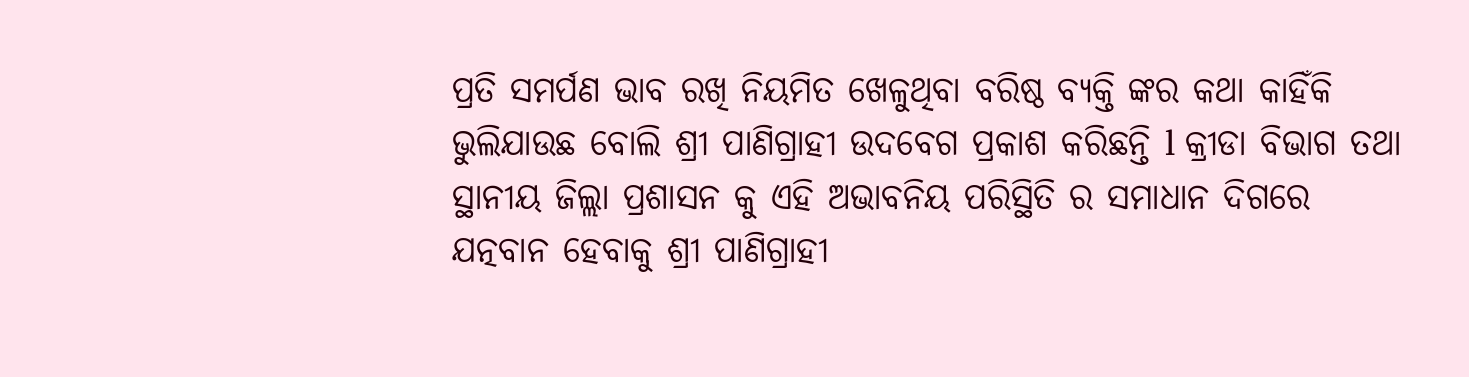ପ୍ରତି ସମର୍ପଣ ଭାବ ରଖି ନିୟମିତ ଖେଳୁଥିବା ବରିଷ୍ଠ ବ୍ୟକ୍ତି ଙ୍କର କଥା କାହିଁକି ଭୁଲିଯାଉଛ ବୋଲି ଶ୍ରୀ ପାଣିଗ୍ରାହୀ ଉଦବେଗ ପ୍ରକାଶ କରିଛନ୍ତି l କ୍ରୀଡା ବିଭାଗ ତଥା ସ୍ଥାନୀୟ ଜିଲ୍ଲା ପ୍ରଶାସନ କୁ ଏହି ଅଭାବନିୟ ପରିସ୍ଥିତି ର ସମାଧାନ ଦିଗରେ ଯତ୍ନବାନ ହେବାକୁ ଶ୍ରୀ ପାଣିଗ୍ରାହୀ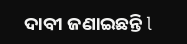ଦାବୀ ଜଣାଇଛନ୍ତି l